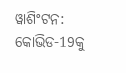ୱାଶିଂଟନ: କୋଭିଡ-19କୁ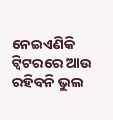ନେଇଏଣିକି ଟ୍ବିଟରରେ ଆଉ ରହିବନି ଭୁଲ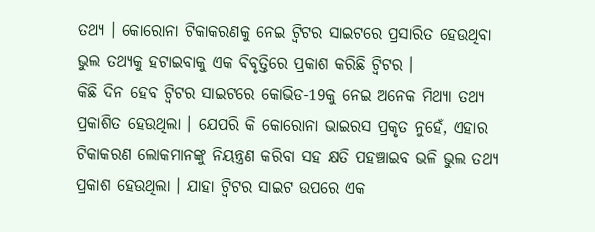ତଥ୍ୟ । କୋରୋନା ଟିକାକରଣକୁ ନେଇ ଟ୍ବିଟର ସାଇଟରେ ପ୍ରସାରିତ ହେଉଥିବା ଭୁଲ ତଥ୍ୟକୁ ହଟାଇବାକୁ ଏକ ବିବୃତ୍ତିରେ ପ୍ରକାଶ କରିଛି ଟ୍ବିଟର ।
କିଛି ଦିନ ହେବ ଟ୍ବିଟର ସାଇଟରେ କୋଭିଡ-19କୁ ନେଇ ଅନେକ ମିଥ୍ୟା ତଥ୍ୟ ପ୍ରକାଶିତ ହେଉଥିଲା । ଯେପରି କି କୋରୋନା ଭାଇରସ ପ୍ରକୃତ ନୁହେଁ, ଏହାର ଟିକାକରଣ ଲୋକମାନଙ୍କୁ ନିୟନ୍ତ୍ରଣ କରିବା ସହ କ୍ଷତି ପହଞ୍ଚାଇବ ଭଳି ଭୁଲ ତଥ୍ୟ ପ୍ରକାଶ ହେଉଥିଲା । ଯାହା ଟ୍ବିଟର ସାଇଟ ଉପରେ ଏକ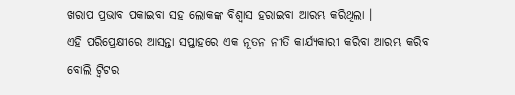ଖରାପ ପ୍ରଭାବ ପକାଇବା ସହ ଲୋକଙ୍କ ବିଶ୍ବାସ ହରାଇବା ଆରମ୍ଭ କରିଥିଲା ।
ଏହି ପରିପ୍ରେକ୍ଷୀରେ ଆସନ୍ତା ସପ୍ତାହରେ ଏକ ନୂତନ ନୀତି କାର୍ଯ୍ୟକାରୀ କରିବା ଆରମ୍ଭ କରିବ ବୋଲି ଟ୍ବିଟର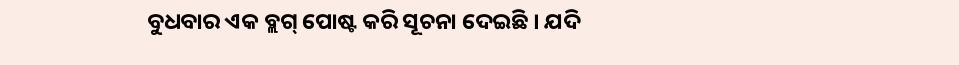ବୁଧବାର ଏକ ବ୍ଲଗ୍ ପୋଷ୍ଟ କରି ସୂଚନା ଦେଇଛି । ଯଦି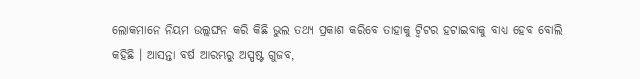ଲୋକମାନେ ନିୟମ ଉଲ୍ଲଙ୍ଘନ କରି କିଛି ଭୁଲ ତଥ୍ୟ ପ୍ରକାଶ କରିବେ ତାହାକୁ ଟ୍ବିଟର ହଟାଇବାକୁ ବାଧ୍ୟ ହେବ ବୋଲି କହିଛି । ଆସନ୍ତା ବର୍ଷ ଆରମ୍ଭରୁ ଅସ୍ପଷ୍ଟ ଗୁଜବ,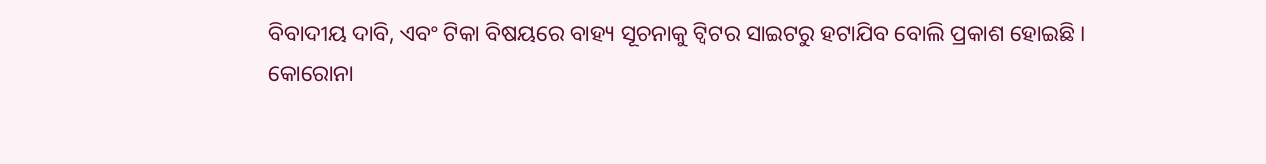ବିବାଦୀୟ ଦାବି, ଏବଂ ଟିକା ବିଷୟରେ ବାହ୍ୟ ସୂଚନାକୁ ଟ୍ବିଟର ସାଇଟରୁ ହଟାଯିବ ବୋଲି ପ୍ରକାଶ ହୋଇଛି ।
କୋରୋନା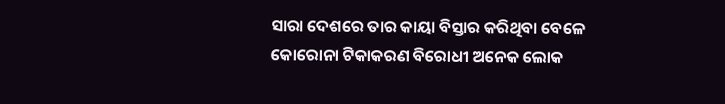ସାରା ଦେଶରେ ତାର କାୟା ବିସ୍ତାର କରିଥିବା ବେଳେ କୋରୋନା ଟିକାକରଣ ବିରୋଧୀ ଅନେକ ଲୋକ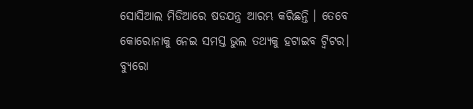ସୋସିଆଲ ମିଡିଆରେ ଷଡଯନ୍ତ୍ର ଆରମ୍ଭ କରିଛନ୍ତି । ତେବେ କୋରୋନାକୁ ନେଇ ସମସ୍ତ ଭୁଲ ତଥ୍ୟକୁ ହଟାଇବ ଟ୍ବିଟର।
ବ୍ୟୁରୋ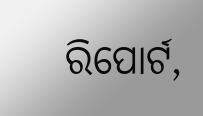ରିପୋର୍ଟ,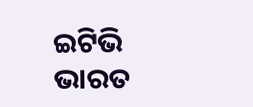ଇଟିଭି ଭାରତ